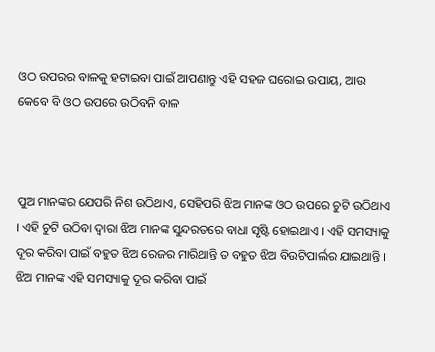ଓଠ ଉପରର ବାଳକୁ ହଟାଇବା ପାଇଁ ଆପଣାନ୍ତୁ ଏହି ସହଜ ଘରୋଇ ଉପାୟ, ଆଉ କେବେ ବି ଓଠ ଉପରେ ଉଠିବନି ବାଳ



ପୁଅ ମାନଙ୍କର ଯେପରି ନିଶ ଉଠିଥାଏ, ସେହିପରି ଝିଅ ମାନଙ୍କ ଓଠ ଉପରେ ଚୁଟି ଉଠିଥାଏ । ଏହି ଚୁଟି ଉଠିବା ଦ୍ଵାରା ଝିଅ ମାନଙ୍କ ସୁନ୍ଦରତରେ ବାଧା ସୃଷ୍ଟି ହୋଇଥାଏ । ଏହି ସମସ୍ୟାକୁ ଦୂର କରିବା ପାଇଁ ବହୁତ ଝିଅ ରେଜର ମାରିଥାନ୍ତି ତ ବହୁତ ଝିଅ ବିଉଟିପାର୍ଲର ଯାଇଥାନ୍ତି । ଝିଅ ମାନଙ୍କ ଏହି ସମସ୍ୟାକୁ ଦୂର କରିବା ପାଇଁ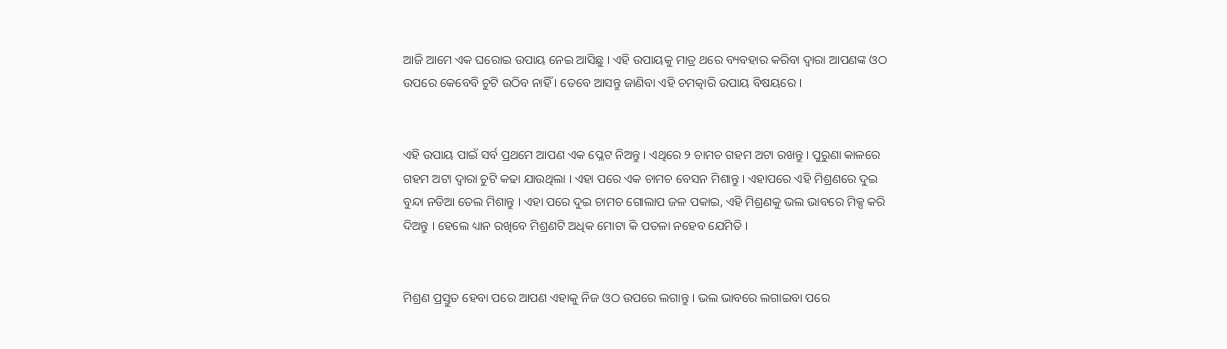ଆଜି ଆମେ ଏକ ଘରୋଇ ଉପାୟ ନେଇ ଆସିଛୁ । ଏହି ଉପାୟକୁ ମାତ୍ର ଥରେ ବ୍ୟବହାର କରିବା ଦ୍ଵାରା ଆପଣଙ୍କ ଓଠ ଉପରେ କେବେବି ଚୁଟି ଉଠିବ ନାହିଁ । ତେବେ ଆସନ୍ତୁ ଜାଣିବା ଏହି ଚମତ୍କାରି ଉପାୟ ବିଷୟରେ ।


ଏହି ଉପାୟ ପାଇଁ ସର୍ବ ପ୍ରଥମେ ଆପଣ ଏକ ପ୍ଳେଟ ନିଅନ୍ତୁ । ଏଥିରେ ୨ ଚାମଚ ଗହମ ଅଟା ରଖନ୍ତୁ । ପୁରୁଣା କାଳରେ ଗହମ ଅଟା ଦ୍ଵାରା ଚୁଟି କଢା ଯାଉଥିଲା । ଏହା ପରେ ଏକ ଚାମଚ ବେସନ ମିଶାନ୍ତୁ । ଏହାପରେ ଏହି ମିଶ୍ରଣରେ ଦୁଇ ବୁନ୍ଦା ନଡିଆ ତେଲ ମିଶାନ୍ତୁ । ଏହା ପରେ ଦୁଇ ଚାମଚ ଗୋଲାପ ଜଳ ପକାଇ, ଏହି ମିଶ୍ରଣକୁ ଭଲ ଭାବରେ ମିକ୍ସ କରି ଦିଅନ୍ତୁ । ହେଲେ ଧ୍ୟାନ ରଖିବେ ମିଶ୍ରଣଟି ଅଧିକ ମୋଟା କି ପତଳା ନହେବ ଯେମିତି ।


ମିଶ୍ରଣ ପ୍ରସ୍ତୁତ ହେବା ପରେ ଆପଣ ଏହାକୁ ନିଜ ଓଠ ଉପରେ ଲଗାନ୍ତୁ । ଭଲ ଭାବରେ ଲଗାଇବା ପରେ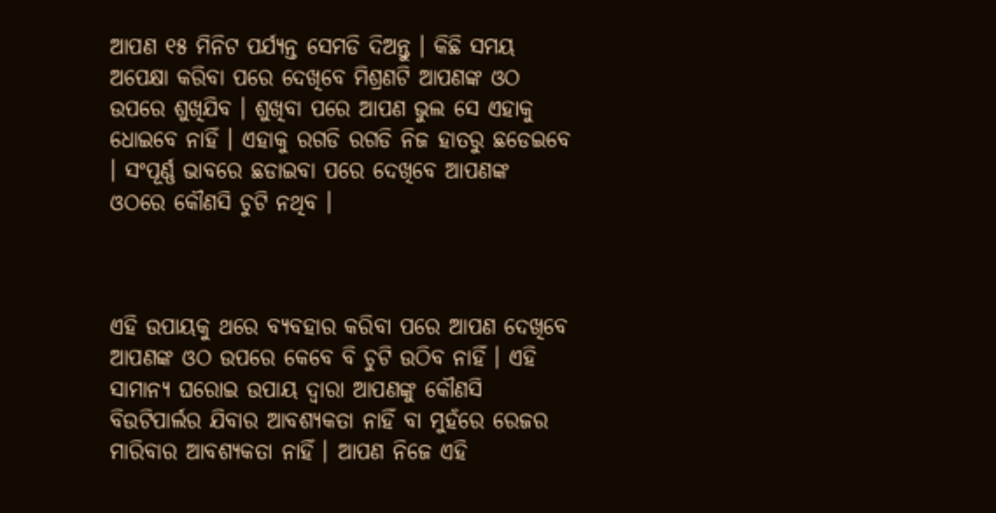ଆପଣ ୧୫ ମିନିଟ ପର୍ଯ୍ୟନ୍ତ ସେମଡି ଦିଅନ୍ତୁ । କିଛି ସମୟ ଅପେକ୍ଷା କରିବା ପରେ ଦେଖିବେ ମିଶ୍ରଣଟି ଆପଣଙ୍କ ଓଠ ଉପରେ ଶୁଖିଯିବ । ଶୁଖିବା ପରେ ଆପଣ ଭୁଲ ସେ ଏହାକୁ ଧୋଇବେ ନାହିଁ । ଏହାକୁ ରଗଡି ରଗଡି ନିଜ ହାତରୁ ଛଡେଇବେ । ସଂପୂର୍ଣ୍ଣ ଭାବରେ ଛଡାଇବା ପରେ ଦେଖିବେ ଆପଣଙ୍କ ଓଠରେ କୌଣସି ଚୁଟି ନଥିବ ।



ଏହି ଉପାୟକୁ ଥରେ ବ୍ୟବହାର କରିବା ପରେ ଆପଣ ଦେଖିବେ ଆପଣଙ୍କ ଓଠ ଉପରେ କେବେ ବି ଚୁଟି ଉଠିବ ନାହିଁ । ଏହି ସାମାନ୍ୟ ଘରୋଇ ଉପାୟ ଦ୍ଵାରା ଆପଣଙ୍କୁ କୌଣସି ବିଉଟିପାର୍ଲର ଯିବାର ଆବଶ୍ୟକତା ନାହିଁ ବା ମୁହଁରେ ରେଜର ମାରିବାର ଆବଶ୍ୟକତା ନାହିଁ । ଆପଣ ନିଜେ ଏହି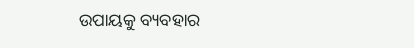ଉପାୟକୁ ବ୍ୟବହାର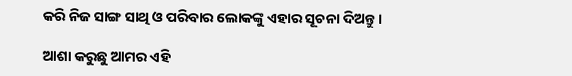କରି ନିଜ ସାଙ୍ଗ ସାଥି ଓ ପରିବାର ଲୋକଙ୍କୁ ଏହାର ସୂଚନା ଦିଅନ୍ତୁ ।

ଆଶା କରୁଛୁ ଆମର ଏହି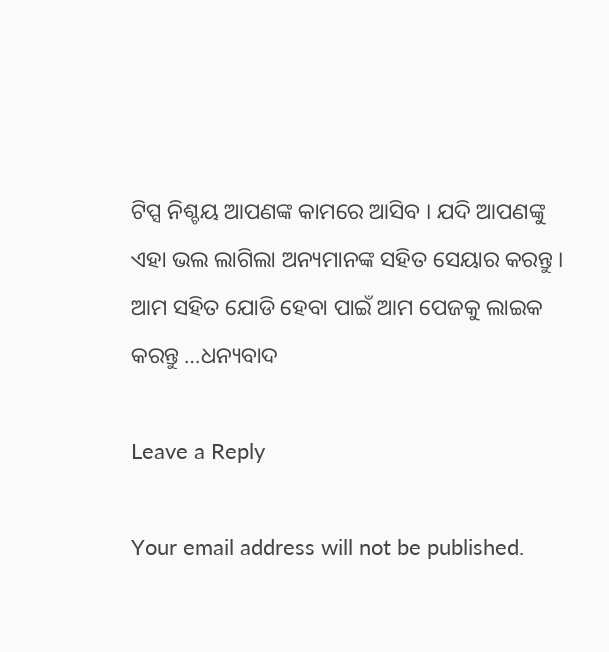ଟିପ୍ସ ନିଶ୍ଚୟ ଆପଣଙ୍କ କାମରେ ଆସିବ । ଯଦି ଆପଣଙ୍କୁ ଏହା ଭଲ ଲାଗିଲା ଅନ୍ୟମାନଙ୍କ ସହିତ ସେୟାର କରନ୍ତୁ । ଆମ ସହିତ ଯୋଡି ହେବା ପାଇଁ ଆମ ପେଜକୁ ଲାଇକ କରନ୍ତୁ …ଧନ୍ୟବାଦ

Leave a Reply

Your email address will not be published.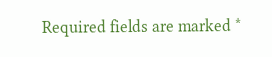Required fields are marked *